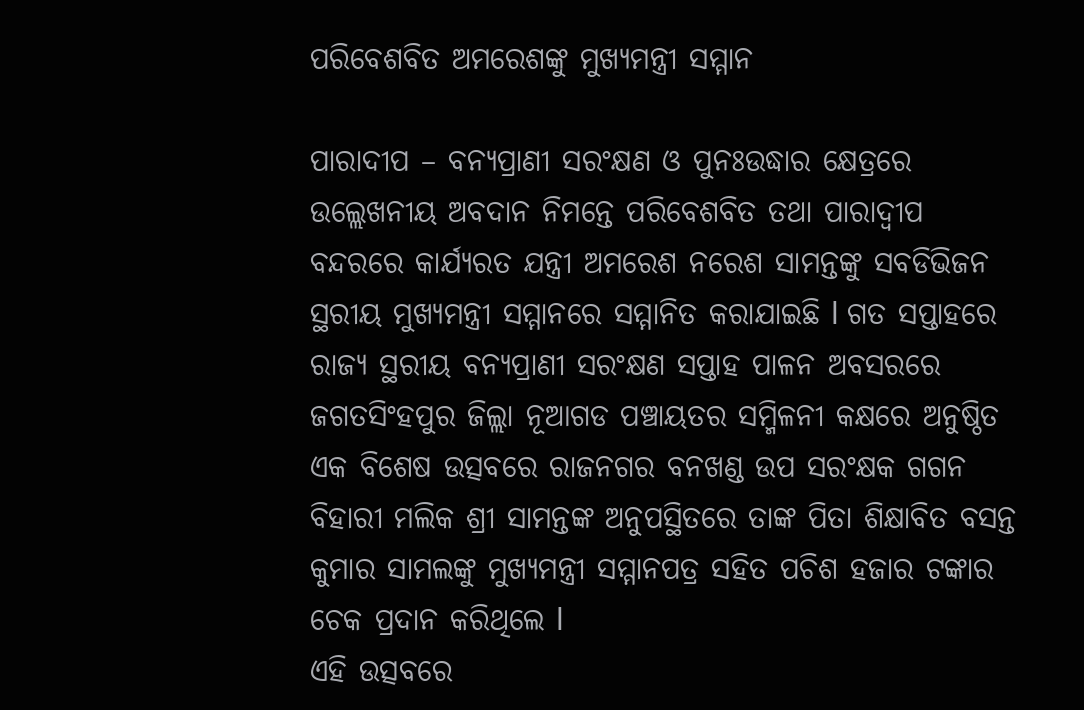ପରିବେଶବିତ ଅମରେଶଙ୍କୁ ମୁଖ୍ୟମନ୍ତ୍ରୀ ସମ୍ମାନ

ପାରାଦୀପ – ବନ୍ୟପ୍ରାଣୀ ସରଂକ୍ଷଣ ଓ ପୁନଃଉଦ୍ଧାର କ୍ଷେତ୍ରରେ ଉଲ୍ଲେଖନୀୟ ଅବଦାନ ନିମନ୍ତେ ପରିବେଶବିତ ତଥା ପାରାଦ୍ୱୀପ ବନ୍ଦରରେ କାର୍ଯ୍ୟରତ ଯନ୍ତ୍ରୀ ଅମରେଶ ନରେଶ ସାମନ୍ତଙ୍କୁ ସବଡିଭିଜନ ସ୍ଥରୀୟ ମୁଖ୍ୟମନ୍ତ୍ରୀ ସମ୍ମାନରେ ସମ୍ମାନିତ କରାଯାଇଛି l ଗତ ସପ୍ତାହରେ ରାଜ୍ୟ ସ୍ଥରୀୟ ବନ୍ୟପ୍ରାଣୀ ସରଂକ୍ଷଣ ସପ୍ତାହ ପାଳନ ଅବସରରେ ଜଗତସିଂହପୁର ଜିଲ୍ଲା ନୂଆଗଡ ପଞ୍ଚାୟତର ସମ୍ମିଳନୀ କକ୍ଷରେ ଅନୁଷ୍ଠିତ ଏକ ବିଶେଷ ଉତ୍ସବରେ ରାଜନଗର ବନଖଣ୍ଡ ଉପ ସରଂକ୍ଷକ ଗଗନ ବିହାରୀ ମଲିକ ଶ୍ରୀ ସାମନ୍ତଙ୍କ ଅନୁପସ୍ଥିତରେ ତାଙ୍କ ପିତା ଶିକ୍ଷାବିତ ବସନ୍ତ କୁମାର ସାମଲଙ୍କୁ ମୁଖ୍ୟମନ୍ତ୍ରୀ ସମ୍ମାନପତ୍ର ସହିତ ପଚିଶ ହଜାର ଟଙ୍କାର ଚେକ ପ୍ରଦାନ କରିଥିଲେ l
ଏହି ଉତ୍ସବରେ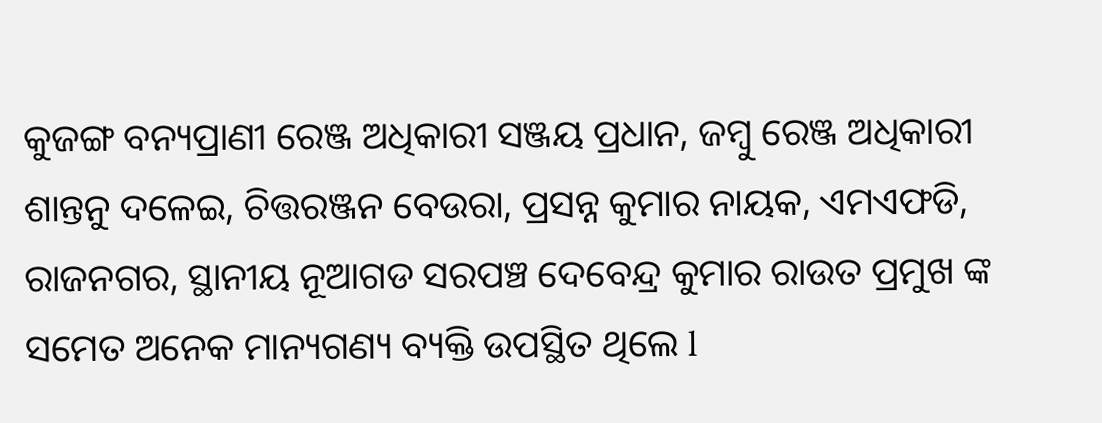କୁଜଙ୍ଗ ବନ୍ୟପ୍ରାଣୀ ରେଞ୍ଜ ଅଧିକାରୀ ସଞ୍ଜୟ ପ୍ରଧାନ, ଜମ୍ବୁ ରେଞ୍ଜ ଅଧିକାରୀ ଶାନ୍ତନୁ ଦଳେଇ, ଚିତ୍ତରଞ୍ଜନ ବେଉରା, ପ୍ରସନ୍ନ କୁମାର ନାୟକ, ଏମଏଫଡି, ରାଜନଗର, ସ୍ଥାନୀୟ ନୂଆଗଡ ସରପଞ୍ଚ ଦେବେନ୍ଦ୍ର କୁମାର ରାଉତ ପ୍ରମୁଖ ଙ୍କ ସମେତ ଅନେକ ମାନ୍ୟଗଣ୍ୟ ବ୍ୟକ୍ତି ଉପସ୍ଥିତ ଥିଲେ l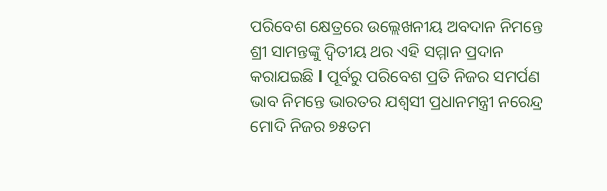ପରିବେଶ କ୍ଷେତ୍ରରେ ଉଲ୍ଲେଖନୀୟ ଅବଦାନ ନିମନ୍ତେ ଶ୍ରୀ ସାମନ୍ତଙ୍କୁ ଦ୍ୱିତୀୟ ଥର ଏହି ସମ୍ମାନ ପ୍ରଦାନ କରାଯଇଛି l ପୂର୍ବରୁ ପରିବେଶ ପ୍ରତି ନିଜର ସମର୍ପଣ ଭାବ ନିମନ୍ତେ ଭାରତର ଯଶ୍ୱସୀ ପ୍ରଧାନମନ୍ତ୍ରୀ ନରେନ୍ଦ୍ର ମୋଦି ନିଜର ୭୫ତମ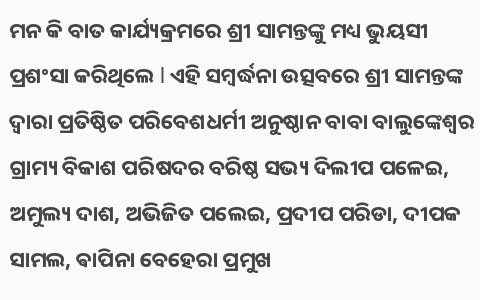ମନ କି ବାତ କାର୍ଯ୍ୟକ୍ରମରେ ଶ୍ରୀ ସାମନ୍ତଙ୍କୁ ମଧ୍ୟ ଭୁୟସୀ ପ୍ରଶଂସା କରିଥିଲେ l ଏହି ସମ୍ବର୍ଦ୍ଧନା ଉତ୍ସବରେ ଶ୍ରୀ ସାମନ୍ତଙ୍କ ଦ୍ଵାରା ପ୍ରତିଷ୍ଠିତ ପରିବେଶଧର୍ମୀ ଅନୁଷ୍ଠାନ ବାବା ବାଲୁଙ୍କେଶ୍ୱର ଗ୍ରାମ୍ୟ ବିକାଶ ପରିଷଦର ବରିଷ୍ଠ ସଭ୍ୟ ଦିଲୀପ ପଳେଇ, ଅମୁଲ୍ୟ ଦାଶ, ଅଭିଜିତ ପଲେଇ, ପ୍ରଦୀପ ପରିଡା, ଦୀପକ ସାମଲ, ଵାପିନା ବେହେରା ପ୍ରମୁଖ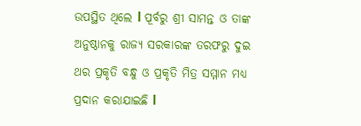ଉପସ୍ଥିତ ଥିଲେ l ପୂର୍ବରୁ ଶ୍ରୀ ସାମନ୍ତ ଓ ତାଙ୍କ ଅନୁଷ୍ଠାନକୁ ରାଜ୍ୟ ସରକାରଙ୍କ ତରଫରୁ ଦୁଇ ଥର ପ୍ରକୃତି ବନ୍ଧୁ ଓ ପ୍ରକୃତି ମିତ୍ର ସମ୍ମାନ ମଧ୍ୟ ପ୍ରଦାନ କରାଯାଇଛି l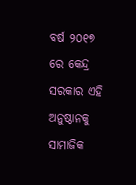ବର୍ଷ ୨୦୧୭ ରେ କେନ୍ଦ୍ର ସରକାର ଏହି ଅନୁଷ୍ଠାନକୁ ସାମାଜିକ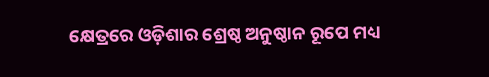କ୍ଷେତ୍ରରେ ଓଡ଼ିଶାର ଶ୍ରେଷ୍ଠ ଅନୁଷ୍ଠାନ ରୂପେ ମଧ୍ୟ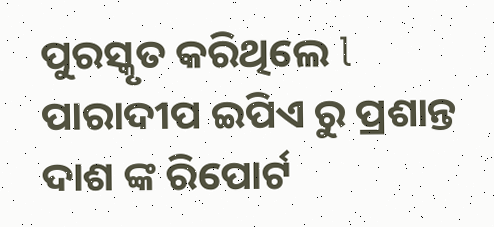ପୁରସ୍କୃତ କରିଥିଲେ l
ପାରାଦୀପ ଇପିଏ ରୁ ପ୍ରଶାନ୍ତ ଦାଶ ଙ୍କ ରିପୋର୍ଟ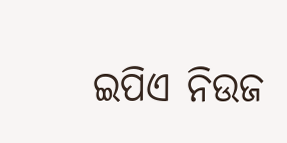ଇପିଏ ନିଉଜ